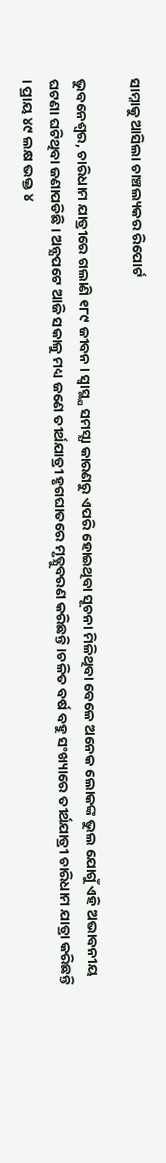ସାମ୍ନାକୁ ଆସିଲା ଚାଞ୍ଚଲ୍ୟକର ରିପୋର୍ଟ

ଭୁବନେଶ୍ୱର, ଚାରିଧାମ ଯାତ୍ରୀରେ ଗଲାଣି ୧୮୯ ଜୀବନ । ସ୍ବାସ୍ଥ୍ଯ ସମସ୍ଯା କାରଣରୁ ଏପରି ହୋଇଥିବା ସୂଚନା ମିଳିଥିବା ବେଳେ ଅନେକ ଲୋକଙ୍କ ଭୁଲ ଯୋଗୁଁ ଏହି ଅଭାବନୀୟ ଘଟଣା ଘଟିଥିବା ଜଣାପଡିଛି । ଅନ୍ଯପଟେ ଆଜି ସକାଳୁ ମଧ୍ୟ ଜଣେ ତୀର୍ଥଯାତ୍ରୀ ହୃଗଘାତରେ ମୃତ୍ଯୁବରଣ କରିଛନ୍ତି ।ଚଳିତ ବର୍ଷ ବହୁ ସଂଖ୍ୟାରେ ତୀର୍ଥଯାତ୍ରୀ ଚାରିଧାମ ଯାତ୍ରା କରିଛନ୍ତି । ପ୍ରାୟ ୪୯ ଲକ୍ଷ ଭକ୍ତ ୪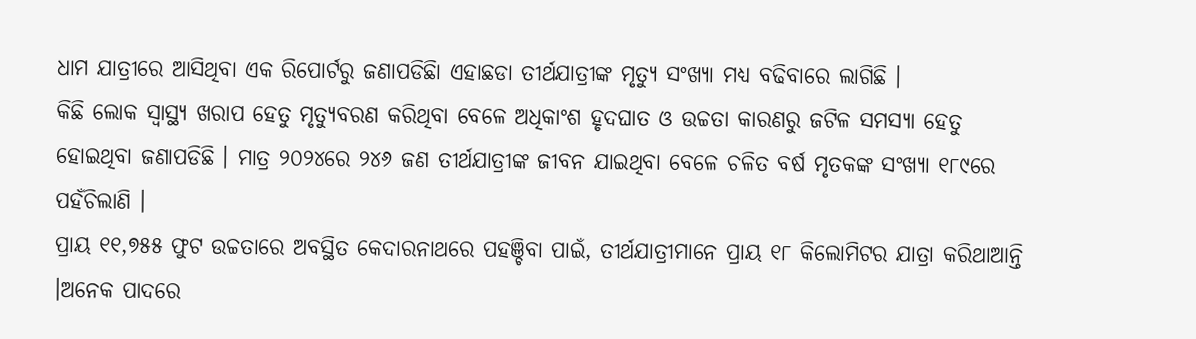ଧାମ ଯାତ୍ରୀରେ ଆସିଥିବା ଏକ ରିପୋର୍ଟରୁ ଜଣାପଡିଛିା ଏହାଛଡା ତୀର୍ଥଯାତ୍ରୀଙ୍କ ମୃତ୍ୟୁ ସଂଖ୍ୟା ମଧ୍ୟ ବଢିବାରେ ଲାଗିଛି ।
କିଛି ଲୋକ ସ୍ୱାସ୍ଥ୍ୟ ଖରାପ ହେତୁ ମୃତ୍ୟୁବରଣ କରିଥିବା ବେଳେ ଅଧିକାଂଶ ହୃଦଘାତ ଓ ଉଚ୍ଚତା କାରଣରୁ ଜଟିଳ ସମସ୍ୟା ହେତୁ ହୋଇଥିବା ଜଣାପଡିଛି । ମାତ୍ର ୨୦୨୪ରେ ୨୪୬ ଜଣ ତୀର୍ଥଯାତ୍ରୀଙ୍କ ଜୀବନ ଯାଇଥିବା ବେଳେ ଚଳିତ ବର୍ଷ ମୃତକଙ୍କ ସଂଖ୍ୟା ୧୮୯ରେ ପହଁଚିଲାଣି ।
ପ୍ରାୟ ୧୧,୭୫୫ ଫୁଟ ଉଚ୍ଚତାରେ ଅବସ୍ଥିତ କେଦାରନାଥରେ ପହଞ୍ଚିବା ପାଇଁ, ତୀର୍ଥଯାତ୍ରୀମାନେ ପ୍ରାୟ ୧୮ କିଲୋମିଟର ଯାତ୍ରା କରିଥାଆନ୍ତି ।ଅନେକ ପାଦରେ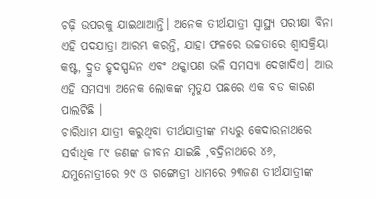ଚଢ଼ି ଉପରକୁ ଯାଇଥାଆନ୍ତି। ଅନେକ ତୀର୍ଥଯାତ୍ରୀ ସ୍ୱାସ୍ଥ୍ୟ ପରୀକ୍ଷା ବିନା ଏହି ପଦଯାତ୍ରା ଆରମ୍ଭ କରନ୍ତି, ଯାହା ଫଳରେ ଉଚ୍ଚତାରେ ଶ୍ୱାସକ୍ରିୟା କଷ୍ଟ, ଦ୍ରୁତ ହୃଦସ୍ପନ୍ଦନ ଏବଂ ଥକ୍କାପଣ ଭଳି ସମସ୍ୟା ଦେଖାଦିଏ। ଆଉ ଏହି ସମସ୍ଯା ଅନେକ ଲୋକଙ୍କ ମୃତୁଯ ପଛରେ ଏକ ବଡ କାରଣ ପାଲଟିଛି ।
ଚାରିଧାମ ଯାତ୍ରୀ କରୁଥିବା ତୀର୍ଥଯାତ୍ରୀଙ୍କ ମଧ୍ୟରୁ କେଦାରନାଥରେ ସର୍ବାଧିକ ୮୯ ଜଣଙ୍କ ଜୀବନ ଯାଇଛି ,ବଦ୍ରିନାଥରେ ୪୬, ଯମୁନୋତ୍ରୀରେ ୨୯ ଓ ଗଙ୍ଗୋତ୍ରୀ ଧାମରେ ୨୩ଜଣ ତୀର୍ଥଯାତ୍ରୀଙ୍କ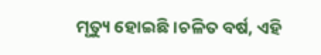ମୃତ୍ୟୁ ହୋଇଛି ।ଚଳିତ ବର୍ଷ, ଏହି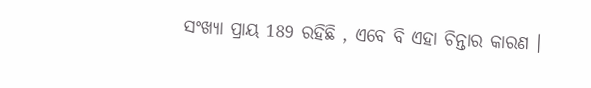ସଂଖ୍ୟା ପ୍ରାୟ 189 ରହିଛି , ଏବେ ବି ଏହା ଚିନ୍ତାର କାରଣ ।